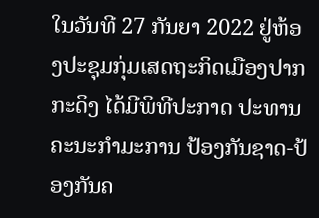ໃນວັນທີ 27 ກັນຍາ 2022 ຢູ່ຫ້ອງປະຊຸມກຸ່ມເສດຖະກິດເມືອງປາກກະດິງ ໄດ້ມີພິທີປະກາດ ປະທານຄະນະກຳມະການ ປ້ອງກັນຊາດ-ປ້ອງກັນຄ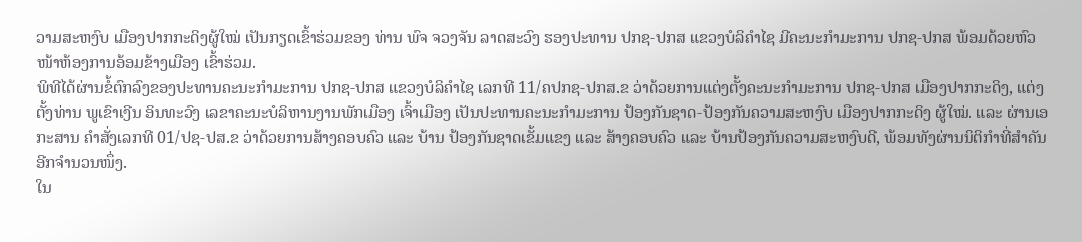ວາມສະຫງົບ ເມືອງປາກກະດິງຜູ້ໃໝ່ ເປັນກຽດເຂົ້າຮ່ວມຂອງ ທ່ານ ພົຈ ຈວງຈັນ ລາດສະວົງ ຮອງປະທານ ປກຊ-ປກສ ແຂວງບໍລິຄຳໄຊ ມີຄະນະກຳມະການ ປກຊ-ປກສ ພ້ອມດ້ວຍຫົວໜ້າຫ້ອງການອ້ອມຂ້າງເມືອງ ເຂົ້າຮ່ວມ.
ພິທີໄດ້ຜ່ານຂໍ້ຕົກລົງຂອງປະທານຄະນະກຳມະການ ປກຊ-ປກສ ແຂວງບໍລິຄຳໄຊ ເລກທີ 11/ຄປກຊ-ປກສ.ຂ ວ່າດ້ວຍການແຕ່ງຕັ້ງຄະນະກຳມະການ ປກຊ-ປກສ ເມືອງປາກກະດິງ, ແຕ່ງຕັ້ງທ່ານ ພູເຂົາເງີນ ອິນທະວົງ ເລຂາຄະນະບໍລິຫານງານພັກເມືອງ ເຈົ້າເມືອງ ເປັນປະທານຄະນະກຳມະການ ປ້ອງກັນຊາດ-ປ້ອງກັນຄວາມສະຫງົບ ເມືອງປາກກະດິງ ຜູ້ໃໝ່. ແລະ ຜ່ານເອກະສານ ຄຳສັ່ງເລກທີ 01/ປຊ-ປສ.ຂ ວ່າດ້ວຍການສ້າງຄອບຄົວ ແລະ ບ້ານ ປ້ອງກັນຊາດເຂັ້ມແຂງ ແລະ ສ້າງຄອບຄົວ ແລະ ບ້ານປ້ອງກັນຄວາມສະຫງົບດີ, ພ້ອມທັງຜ່ານນິຕິກຳທີ່ສຳຄັນອີກຈຳນວນໜຶ່ງ.
ໃນ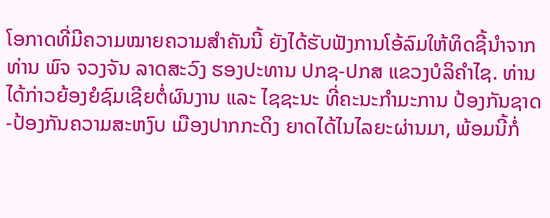ໂອກາດທີ່ມີຄວາມໝາຍຄວາມສຳຄັນນີ້ ຍັງໄດ້ຮັບຟັງການໂອ້ລົມໃຫ້ທິດຊີ້ນຳຈາກທ່ານ ພົຈ ຈວງຈັນ ລາດສະວົງ ຮອງປະທານ ປກຊ-ປກສ ແຂວງບໍລິຄຳໄຊ. ທ່ານໄດ້ກ່າວຍ້ອງຍໍຊົມເຊີຍຕໍ່ຜົນງານ ແລະ ໄຊຊະນະ ທີ່ຄະນະກຳມະການ ປ້ອງກັນຊາດ-ປ້ອງກັນຄວາມສະຫງົບ ເມືອງປາກກະດິງ ຍາດໄດ້ໄນໄລຍະຜ່ານມາ, ພ້ອມນີ້ກໍ່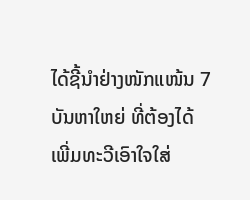ໄດ້ຊີ້ນຳຢ່າງໜັກແໜ້ນ 7 ບັນຫາໃຫຍ່ ທີ່ຕ້ອງໄດ້ເພີ່ມທະວີເອົາໃຈໃສ່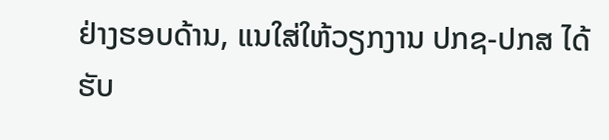ຢ່າງຮອບດ້ານ, ແນໃສ່ໃຫ້ວຽກງານ ປກຊ-ປກສ ໄດ້ຮັບ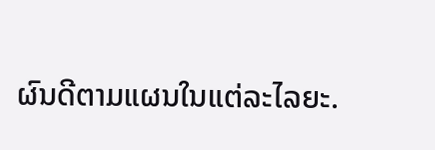ຜົນດີຕາມແຜນໃນແຕ່ລະໄລຍະ.